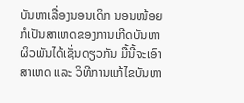ບັນຫາເລື່ອງນອນເດິກ ນອນໜ້ອຍ ກໍເປັນສາເຫດຂອງການເກີດບັນຫາຜິວພັນໄດ້ເຊັ່ນດຽວກັນ ມື້ນີ້ຈະເອົາສາເຫດ ແລະ ວິທີການແກ້ໄຂບັນຫາ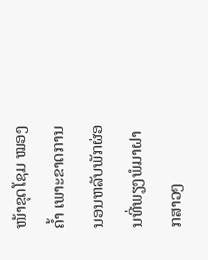ໜ້າຂຸດໂຊມ ໝອງຄ້ຳ ເພາະຂາດການນອນຫລັບພັກຜ່ອນທີ່ພຽງພໍມາຝາກສາວໆ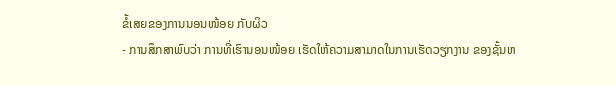ຂໍ້ເສຍຂອງການນອນໜ້ອຍ ກັບຜິວ
- ການສຶກສາພົບວ່າ ການທີ່ເຮົານອນໜ້ອຍ ເຮັດໃຫ້ຄວາມສາມາດໃນການເຮັດວຽກງານ ຂອງຊັ້ນຫ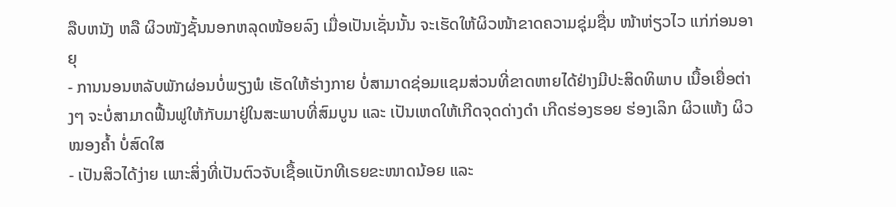ລືບຫນັງ ຫລື ຜິວໜັງຊັ້ນນອກຫລຸດໜ້ອຍລົງ ເມື່ອເປັນເຊັ່ນນັ້ນ ຈະເຮັດໃຫ້ຜິວໜ້າຂາດຄວາມຊຸ່ມຊື່ນ ໜ້າຫ່ຽວໄວ ແກ່ກ່ອນອາຍຸ
- ການນອນຫລັບພັກຜ່ອນບໍ່ພຽງພໍ ເຮັດໃຫ້ຮ່າງກາຍ ບໍ່ສາມາດຊ່ອມແຊມສ່ວນທີ່ຂາດຫາຍໄດ້ຢ່າງມີປະສິດທິພາບ ເນື້ອເຍື່ອຕ່າງໆ ຈະບໍ່ສາມາດຟື້ນຟູໃຫ້ກັບມາຢູ່ໃນສະພາບທີ່ສົມບູນ ແລະ ເປັນເຫດໃຫ້ເກີດຈຸດດ່າງດຳ ເກີດຮ່ອງຮອຍ ຮ່ອງເລິກ ຜິວແຫ້ງ ຜິວໝອງຄ້ຳ ບໍ່ສົດໃສ
- ເປັນສິວໄດ້ງ່າຍ ເພາະສິ່ງທີ່ເປັນຕົວຈັບເຊື້ອແບັກທີເຣຍຂະໜາດນ້ອຍ ແລະ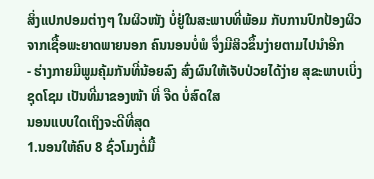ສິ່ງແປກປອມຕ່າງໆ ໃນຜິວໜັງ ບໍ່ຢູ່ໃນສະພາບທີ່ພ້ອມ ກັບການປົກປ້ອງຜິວຈາກເຊື້ອພະຍາດພາຍນອກ ຄົນນອນບໍ່ພໍ ຈຶ່ງມີສິວຂຶ້ນງ່າຍຕາມໄປນໍາອີກ
- ຮ່າງກາຍມີພູມຄຸ້ມກັນທີ່ນ້ອຍລົງ ສົ່ງຜົນໃຫ້ເຈັບປ່ວຍໄດ້ງ່າຍ ສຸຂະພາບເບິ່ງຊຸດໂຊມ ເປັນທີ່ມາຂອງໜ້າ ທີ່ ຈືດ ບໍ່ສົດໃສ
ນອນແບບໃດເຖິງຈະດີທີ່ສຸດ
1.ນອນໃຫ້ຄົບ 8 ຊົ່ວໂມງຕໍ່ມື້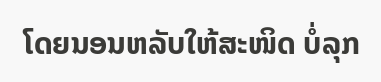ໂດຍນອນຫລັບໃຫ້ສະໜິດ ບໍ່ລຸກ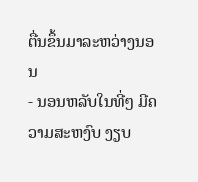ຕື່ນຂຶ້ນມາລະຫວ່າງນອນ
- ນອນຫລັບໃນທີ່ໆ ມີຄວາມສະຫງົບ ງຽບ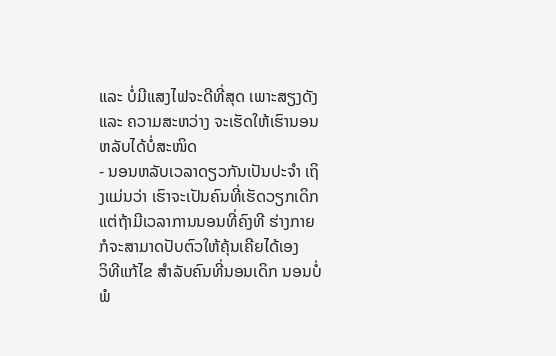ແລະ ບໍ່ມີແສງໄຟຈະດີທີ່ສຸດ ເພາະສຽງດັງ ແລະ ຄວາມສະຫວ່າງ ຈະເຮັດໃຫ້ເຮົານອນຫລັບໄດ້ບໍ່ສະໜິດ
- ນອນຫລັບເວລາດຽວກັນເປັນປະຈຳ ເຖິງແມ່ນວ່າ ເຮົາຈະເປັນຄົນທີ່ເຮັດວຽກເດິກ ແຕ່ຖ້າມີເວລາການນອນທີ່ຄົງທີ ຮ່າງກາຍກໍຈະສາມາດປັບຕົວໃຫ້ຄຸ້ນເຄີຍໄດ້ເອງ
ວິທີແກ້ໄຂ ສຳລັບຄົນທີ່ນອນເດິກ ນອນບໍ່ພໍ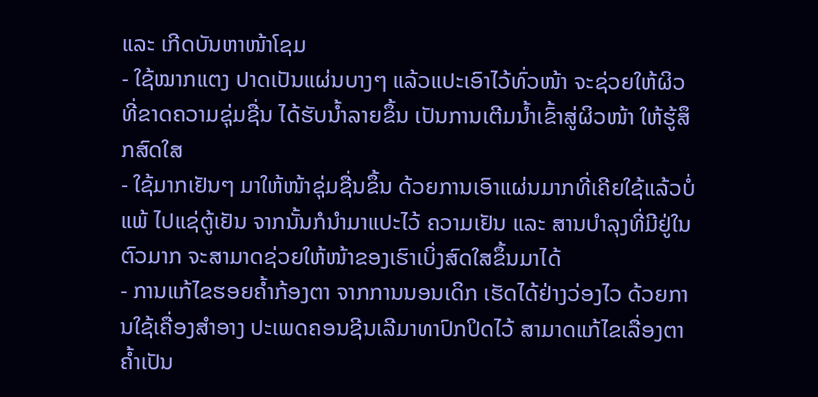ແລະ ເກີດບັນຫາໜ້າໂຊມ
- ໃຊ້ໝາກແຕງ ປາດເປັນແຜ່ນບາງໆ ແລ້ວແປະເອົາໄວ້ທົ່ວໜ້າ ຈະຊ່ວຍໃຫ້ຜິວທີ່ຂາດຄວາມຊຸ່ມຊື່ນ ໄດ້ຮັບນ້ຳລາຍຂຶ້ນ ເປັນການເຕີມນ້ຳເຂົ້າສູ່ຜິວໜ້າ ໃຫ້ຮູ້ສຶກສົດໃສ
- ໃຊ້ມາກເຢັນໆ ມາໃຫ້ໜ້າຊຸ່ມຊື່ນຂຶ້ນ ດ້ວຍການເອົາແຜ່ນມາກທີ່ເຄີຍໃຊ້ແລ້ວບໍ່ແພ້ ໄປແຊ່ຕູ້ເຢັນ ຈາກນັ້ນກໍນຳມາແປະໄວ້ ຄວາມເຢັນ ແລະ ສານບຳລຸງທີ່ມີຢູ່ໃນຕົວມາກ ຈະສາມາດຊ່ວຍໃຫ້ໜ້າຂອງເຮົາເບິ່ງສົດໃສຂຶ້ນມາໄດ້
- ການແກ້ໄຂຮອຍຄ້ຳກ້ອງຕາ ຈາກການນອນເດິກ ເຮັດໄດ້ຢ່າງວ່ອງໄວ ດ້ວຍການໃຊ້ເຄື່ອງສຳອາງ ປະເພດຄອນຊີນເລີມາທາປົກປິດໄວ້ ສາມາດແກ້ໄຂເລື່ອງຕາຄ້ຳເປັນ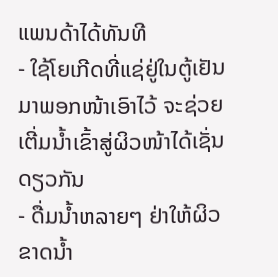ແພນດ້າໄດ້ທັນທີ
- ໃຊ້ໂຍເກີດທີ່ແຊ່ຢູ່ໃນຕູ້ເຢັນ ມາພອກໜ້າເອົາໄວ້ ຈະຊ່ວຍເຕີ່ມນ້ຳເຂົ້າສູ່ຜິວໜ້າໄດ້ເຊັ່ນດຽວກັນ
- ດື່ມນ້ຳຫລາຍໆ ຢ່າໃຫ້ຜິວຂາດນ້ຳ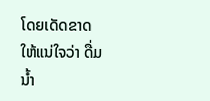ໂດຍເດັດຂາດ ໃຫ້ແນ່ໃຈວ່າ ດື່ມນ້ຳ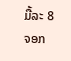ມື້ລະ 8 ຈອກ